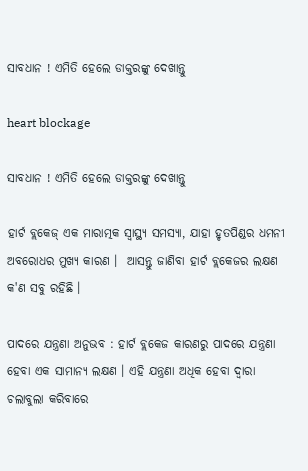ସାବଧାନ ! ଏମିତି ହେଲେ ଡାକ୍ତରଙ୍କୁ ଦେଖାନ୍ତୁ

heart blockage

ସାବଧାନ ! ଏମିତି ହେଲେ ଡାକ୍ତରଙ୍କୁ ଦେଖାନ୍ତୁ

ହାର୍ଟ ବ୍ଲକେଜ୍‌ ଏକ ମାରାତ୍ମକ ସ୍ୱାସ୍ଥ୍ୟ ସମସ୍ୟା, ଯାହା ହୃତପିଣ୍ଡର ଧମନୀ ଅବରୋଧର ମୁଖ୍ୟ କାରଣ ।  ଆସନ୍ତୁ ଜାଣିବା ହାର୍ଟ ବ୍ଲକେଜର ଲକ୍ଷଣ କ'ଣ ସବୁ ରହିଛି ।

ପାଦରେ ଯନ୍ତ୍ରଣା ଅନୁଭବ : ହାର୍ଟ ବ୍ଲକେଜ କାରଣରୁ ପାଦରେ ଯନ୍ତ୍ରଣା ହେବା ଏକ ସାମାନ୍ୟ ଲକ୍ଷଣ । ଏହି ଯନ୍ତ୍ରଣା ଅଧିକ ହେବା ଦ୍ୱାରା ଚଲାବୁଲା କରିବାରେ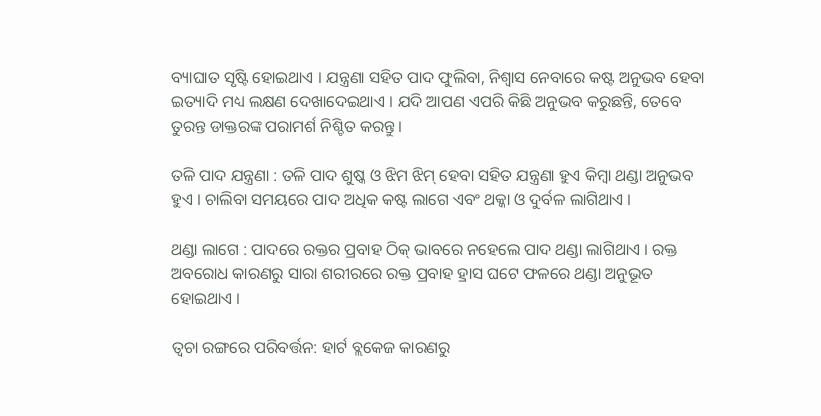ବ୍ୟାଘାତ ସୃଷ୍ଟି ହୋଇଥାଏ । ଯନ୍ତ୍ରଣା ସହିତ ପାଦ ଫୁଲିବା, ନିଶ୍ୱାସ ନେବାରେ କଷ୍ଟ ଅନୁଭବ ହେବା ଇତ୍ୟାଦି ମଧ୍ୟ ଲକ୍ଷଣ ଦେଖାଦେଇଥାଏ । ଯଦି ଆପଣ ଏପରି କିଛି ଅନୁଭବ କରୁଛନ୍ତି, ତେବେ ତୁରନ୍ତ ଡାକ୍ତରଙ୍କ ପରାମର୍ଶ ନିଶ୍ଚିତ କରନ୍ତୁ ।

ତଳି ପାଦ ଯନ୍ତ୍ରଣା : ତଳି ପାଦ ଶୁଷ୍କ ଓ ଝିମ ଝିମ୍‌ ହେବା ସହିତ ଯନ୍ତ୍ରଣା ହୁଏ କିମ୍ବା ଥଣ୍ଡା ଅନୁଭବ ହୁଏ । ଚାଲିବା ସମୟରେ ପାଦ ଅଧିକ କଷ୍ଟ ଲାଗେ ଏବଂ ଥକ୍କା ଓ ଦୁର୍ବଳ ଲାଗିଥାଏ ।

ଥଣ୍ଡା ଲାଗେ : ପାଦରେ ରକ୍ତର ପ୍ରବାହ ଠିକ୍‌ ଭାବରେ ନହେଲେ ପାଦ ଥଣ୍ଡା ଲାଗିଥାଏ । ରକ୍ତ ଅବରୋଧ କାରଣରୁ ସାରା ଶରୀରରେ ରକ୍ତ ପ୍ରବାହ ହ୍ରାସ ଘଟେ ଫଳରେ ଥଣ୍ଡା ଅନୁଭୂତ ହୋଇଥାଏ ।

ତ୍ୱଚା ରଙ୍ଗରେ ପରିବର୍ତ୍ତନ: ହାର୍ଟ ବ୍ଲକେଜ କାରଣରୁ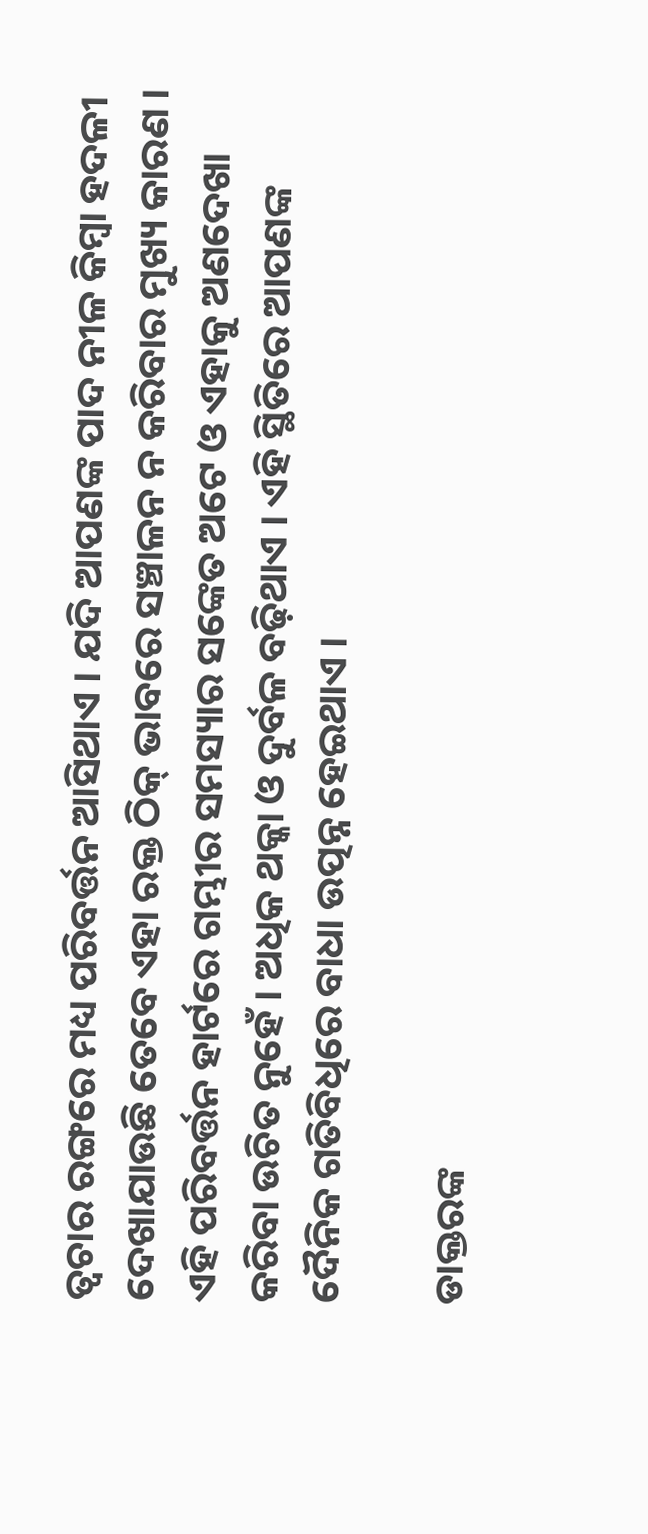ତ୍ୱଚାର ରଙ୍ଗରେ ମଧ୍ୟ ପରିବର୍ତ୍ତନ ଆସିଥାଏ । ଯଦି ଆପଣଙ୍କ ପାଦ ନୀଳ କିମ୍ବା ହଦଳୀ ଦେଖାଯାଉଛି ତେବେ ଏହା ରକ୍ତ ଠିକ୍‌ ଭାବରେ ସଞ୍ଚାଳନ ନ କରିବାର ମୁଖ୍ୟ କାରଣ । ଏହି ପରିବର୍ତ୍ତନ ହାର୍ଟରେ ଗମ୍ଭୀର ସମସ୍ୟାର ସଙ୍କେତ ଅଟେ ଓ ଏହାକୁ ଅଣଦେଖା କରିବା ଉଚିତ ନୁହେଁ । ଅଧିକ ଥକ୍କା ଓ ଦୁର୍ବଳ ବଢ଼ିଥାଏ । ଏହି ସ୍ଥିତିରେ ଆପଣଙ୍କ ଦୈନିକ ଗତିବିଧିରେ ବାଧା ଉତ୍ପନ୍ନ ହେଇଥାଏ ।

ଡାକ୍ତରଙ୍କ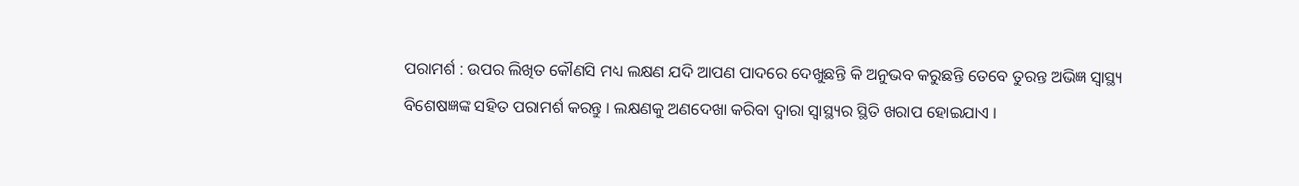ପରାମର୍ଶ : ଉପର ଲିଖିତ କୌଣସି ମଧ୍ୟ ଲକ୍ଷଣ ଯଦି ଆପଣ ପାଦରେ ଦେଖୁଛନ୍ତି କି ଅନୁଭବ କରୁଛନ୍ତି ତେବେ ତୁରନ୍ତ ଅଭିଜ୍ଞ ସ୍ୱାସ୍ଥ୍ୟ ବିଶେଷଜ୍ଞଙ୍କ ସହିତ ପରାମର୍ଶ କରନ୍ତୁ । ଲକ୍ଷଣକୁ ଅଣଦେଖା କରିବା ଦ୍ୱାରା ସ୍ୱାସ୍ଥ୍ୟର ସ୍ଥିତି ଖରାପ ହୋଇଯାଏ ।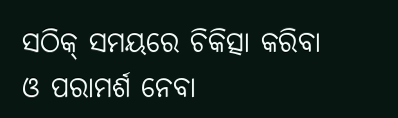ସଠିକ୍‌ ସମୟରେ ଚିକିତ୍ସା କରିବା ଓ ପରାମର୍ଶ ନେବା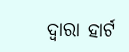ଦ୍ୱାରା ହାର୍ଟ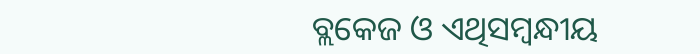ବ୍ଲକେଜ ଓ ଏଥିସମ୍ବନ୍ଧୀୟ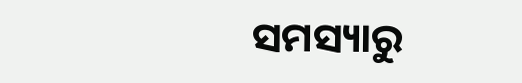ସମସ୍ୟାରୁ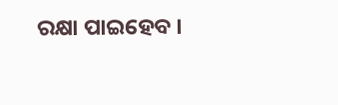ରକ୍ଷା ପାଇହେବ ।